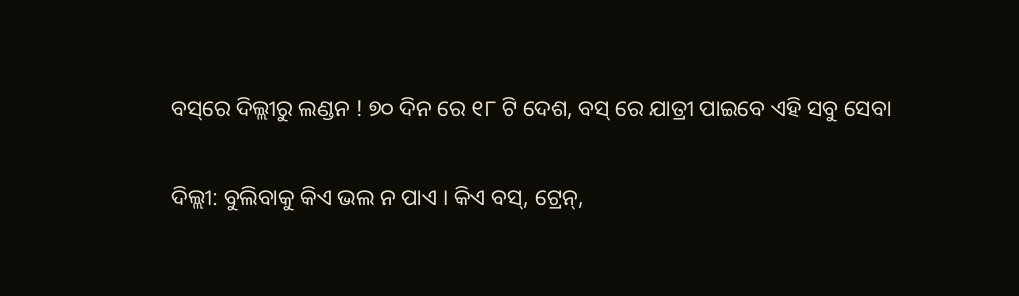ବସ୍‌ରେ ଦିଲ୍ଲୀରୁ ଲଣ୍ଡନ ! ୭୦ ଦିନ ରେ ୧୮ ଟି ଦେଶ, ବସ୍‌ ରେ ଯାତ୍ରୀ ପାଇବେ ଏହି ସବୁ ସେବା

ଦିଲ୍ଲୀ: ବୁଲିବାକୁ କିଏ ଭଲ ନ ପାଏ । କିଏ ବସ୍‌, ଟ୍ରେନ୍‌,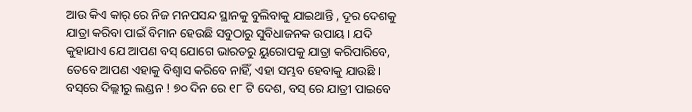ଆଉ କିଏ କାର୍‌ ରେ ନିଜ ମନପସନ୍ଦ ସ୍ଥାନକୁ ବୁଲିବାକୁ ଯାଇଥାନ୍ତି , ଦୂର ଦେଶକୁ ଯାତ୍ରା କରିବା ପାଇଁ ବିମାନ ହେଉଛି ସବୁଠାରୁ ସୁବିଧାଜନକ ଉପାୟ । ଯଦି କୁହାଯାଏ ଯେ ଆପଣ ବସ୍‌ ଯୋଗେ ଭାରତରୁ ୟୁରୋପକୁ ଯାତ୍ରା କରିପାରିବେ, ତେବେ ଆପଣ ଏହାକୁ ବିଶ୍ୱାସ କରିବେ ନାହିଁ, ଏହା ସମ୍ଭବ ହେବାକୁ ଯାଉଛି ।
ବସ୍‌ରେ ଦିଲ୍ଲୀରୁ ଲଣ୍ଡନ ! ୭୦ ଦିନ ରେ ୧୮ ଟି ଦେଶ, ବସ୍‌ ରେ ଯାତ୍ରୀ ପାଇବେ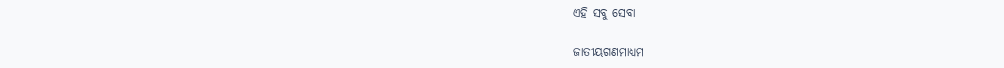ଏହି ସବୁ ସେବା

ଜାତୀୟଗଣମାଧ୍ୟମ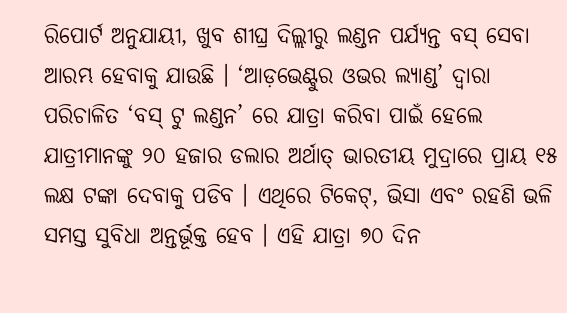ରିପୋର୍ଟ ଅନୁଯାୟୀ, ଖୁବ ଶୀଘ୍ର ଦିଲ୍ଲୀରୁ ଲଣ୍ଡନ ପର୍ଯ୍ୟନ୍ତ ବସ୍‌ ସେବା ଆରମ୍ଭ ହେବାକୁ ଯାଉଛି । ‘ଆଡ଼ଭେଣ୍ଟୁର ଓଭର ଲ୍ୟାଣ୍ଡ’ ଦ୍ୱାରା ପରିଚାଳିତ ‘ବସ୍‌ ଟୁ ଲଣ୍ଡନ’ ରେ ଯାତ୍ରା କରିବା ପାଇଁ ହେଲେ ଯାତ୍ରୀମାନଙ୍କୁ ୨୦ ହଜାର ଡଲାର ଅର୍ଥାତ୍‌ ଭାରତୀୟ ମୁଦ୍ରାରେ ପ୍ରାୟ ୧୫ ଲକ୍ଷ ଟଙ୍କା ଦେବାକୁ ପଡିବ । ଏଥିରେ ଟିକେଟ୍‌, ଭିସା ଏବଂ ରହଣି ଭଳି ସମସ୍ତ ସୁବିଧା ଅନ୍ତର୍ଭୂକ୍ତ ହେବ । ଏହି ଯାତ୍ରା ୭୦ ଦିନ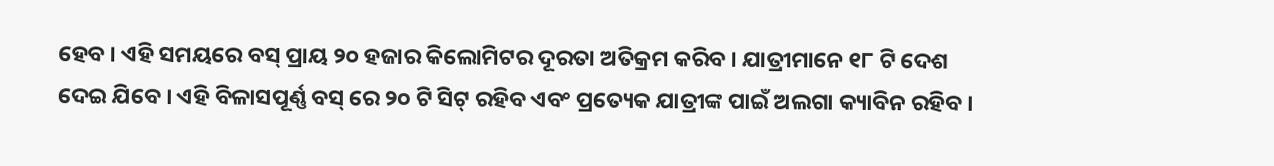ହେବ । ଏହି ସମୟରେ ବସ୍‌ ପ୍ରାୟ ୨୦ ହଜାର କିଲୋମିଟର ଦୂରତା ଅତିକ୍ରମ କରିବ । ଯାତ୍ରୀମାନେ ୧୮ ଟି ଦେଶ ଦେଇ ଯିବେ । ଏହି ବିଳାସପୂର୍ଣ୍ଣ ବସ୍‌ ରେ ୨୦ ଟି ସିଟ୍‌ ରହିବ ଏବଂ ପ୍ରତ୍ୟେକ ଯାତ୍ରୀଙ୍କ ପାଇଁ ଅଲଗା କ୍ୟାବିନ ରହିବ ।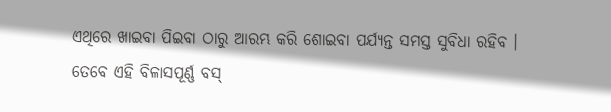ଏଥିରେ ଖାଇବା ପିଇବା ଠାରୁ ଆରମ୍ଭ କରି ଶୋଇବା ପର୍ଯ୍ୟନ୍ତ ସମସ୍ତ ସୁବିଧା ରହିବ । ତେବେ ଏହି ବିଳାସପୂର୍ଣ୍ଣ ବସ୍‌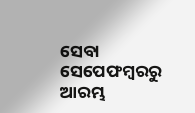ସେବା ସେପେଫମ୍ବରରୁ ଆରମ୍ଭ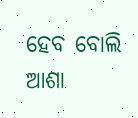ହେବ ବୋଲି ଆଶା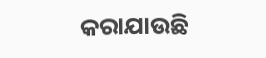କରାଯାଉଛି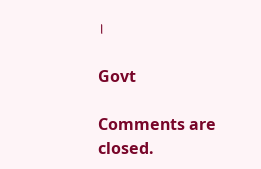।

Govt

Comments are closed.